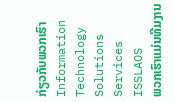ກ່ຽວກັບພວກເຮົາ
Information Technology Solutions Services
ISSLAOS
ພວກເຮົາແມ່ນທີມງານ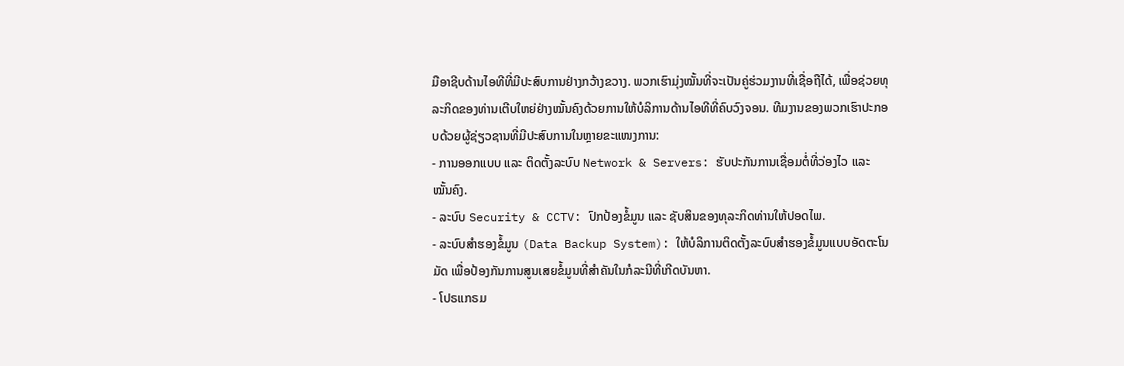ມືອາຊີບດ້ານໄອທີທີ່ມີປະສົບການຢ່າງກວ້າງຂວາງ. ພວກເຮົາມຸ່ງໝັ້ນທີ່ຈະເປັນຄູ່ຮ່ວມງານທີ່ເຊື່ອຖືໄດ້, ເພື່ອຊ່ວຍທຸລະກິດຂອງທ່ານເຕີບໃຫຍ່ຢ່າງໝັ້ນຄົງດ້ວຍການໃຫ້ບໍລິການດ້ານໄອທີທີ່ຄົບວົງຈອນ. ທີມງານຂອງພວກເຮົາປະກອບດ້ວຍຜູ້ຊ່ຽວຊານທີ່ມີປະສົບການໃນຫຼາຍຂະແໜງການ:
- ການອອກແບບ ແລະ ຕິດຕັ້ງລະບົບ Network & Servers: ຮັບປະກັນການເຊື່ອມຕໍ່ທີ່ວ່ອງໄວ ແລະ ໝັ້ນຄົງ.
- ລະບົບ Security & CCTV: ປົກປ້ອງຂໍ້ມູນ ແລະ ຊັບສິນຂອງທຸລະກິດທ່ານໃຫ້ປອດໄພ.
- ລະບົບສຳຮອງຂໍ້ມູນ (Data Backup System): ໃຫ້ບໍລິການຕິດຕັ້ງລະບົບສຳຮອງຂໍ້ມູນແບບອັດຕະໂນມັດ ເພື່ອປ້ອງກັນການສູນເສຍຂໍ້ມູນທີ່ສໍາຄັນໃນກໍລະນີທີ່ເກີດບັນຫາ.
- ໂປຣແກຣມ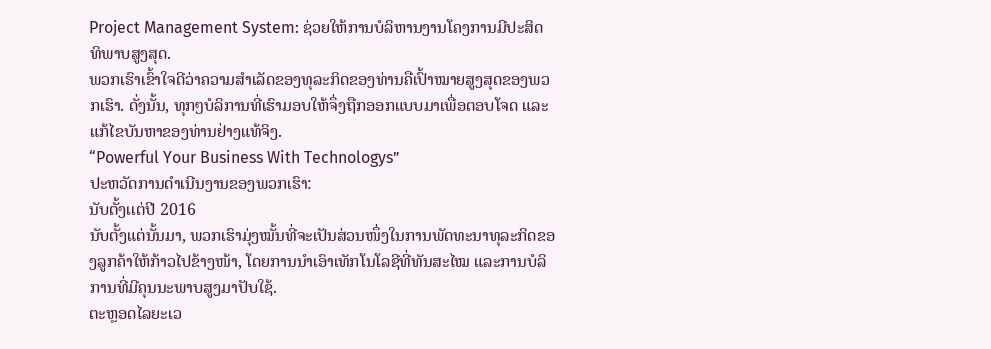Project Management System: ຊ່ວຍໃຫ້ການບໍລິຫານງານໂຄງການມີປະສິດທິພາບສູງສຸດ.
ພວກເຮົາເຂົ້າໃຈດີວ່າຄວາມສຳເລັດຂອງທຸລະກິດຂອງທ່ານຄືເປົ້າໝາຍສູງສຸດຂອງພວກເຮົາ. ດັ່ງນັ້ນ, ທຸກໆບໍລິການທີ່ເຮົາມອບໃຫ້ຈຶ່ງຖືກອອກແບບມາເພື່ອຕອບໂຈດ ແລະແກ້ໄຂບັນຫາຂອງທ່ານຢ່າງແທ້ຈິງ.
“Powerful Your Business With Technologys”
ປະຫວັດການດໍາເນີນງານຂອງພວກເຮົາ:
ນັບຕັ້ງເເຕ່ປີ 2016
ນັບຕັ້ງແຕ່ນັ້ນມາ, ພວກເຮົາມຸ່ງໝັ້ນທີ່ຈະເປັນສ່ວນໜຶ່ງໃນການພັດທະນາທຸລະກິດຂອງລູກຄ້າໃຫ້ກ້າວໄປຂ້າງໜ້າ, ໂດຍການນໍາເອົາເທັກໂນໂລຊີທີ່ທັນສະໄໝ ແລະການບໍລິການທີ່ມີຄຸນນະພາບສູງມາປັບໃຊ້.
ຕະຫຼອດໄລຍະເວ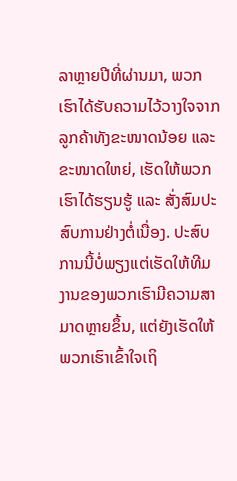ລາຫຼາຍປີທີ່ຜ່ານມາ, ພວກເຮົາໄດ້ຮັບຄວາມໄວ້ວາງໃຈຈາກລູກຄ້າທັງຂະໜາດນ້ອຍ ແລະ ຂະໜາດໃຫຍ່, ເຮັດໃຫ້ພວກເຮົາໄດ້ຮຽນຮູ້ ແລະ ສັ່ງສົມປະສົບການຢ່າງຕໍ່ເນື່ອງ. ປະສົບການນີ້ບໍ່ພຽງແຕ່ເຮັດໃຫ້ທີມງານຂອງພວກເຮົາມີຄວາມສາມາດຫຼາຍຂຶ້ນ, ແຕ່ຍັງເຮັດໃຫ້ພວກເຮົາເຂົ້າໃຈເຖິ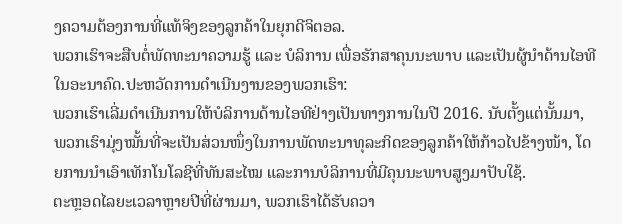ງຄວາມຕ້ອງການທີ່ແທ້ຈິງຂອງລູກຄ້າໃນຍຸກດີຈິຕອລ.
ພວກເຮົາຈະສືບຕໍ່ພັດທະນາຄວາມຮູ້ ແລະ ບໍລິການ ເພື່ອຮັກສາຄຸນນະພາບ ແລະເປັນຜູ້ນໍາດ້ານໄອທີໃນອະນາຄົດ.ປະຫວັດການດໍາເນີນງານຂອງພວກເຮົາ:
ພວກເຮົາເລີ່ມດໍາເນີນການໃຫ້ບໍລິການດ້ານໄອທີຢ່າງເປັນທາງການໃນປີ 2016. ນັບຕັ້ງແຕ່ນັ້ນມາ, ພວກເຮົາມຸ່ງໝັ້ນທີ່ຈະເປັນສ່ວນໜຶ່ງໃນການພັດທະນາທຸລະກິດຂອງລູກຄ້າໃຫ້ກ້າວໄປຂ້າງໜ້າ, ໂດຍການນໍາເອົາເທັກໂນໂລຊີທີ່ທັນສະໄໝ ແລະການບໍລິການທີ່ມີຄຸນນະພາບສູງມາປັບໃຊ້.
ຕະຫຼອດໄລຍະເວລາຫຼາຍປີທີ່ຜ່ານມາ, ພວກເຮົາໄດ້ຮັບຄວາ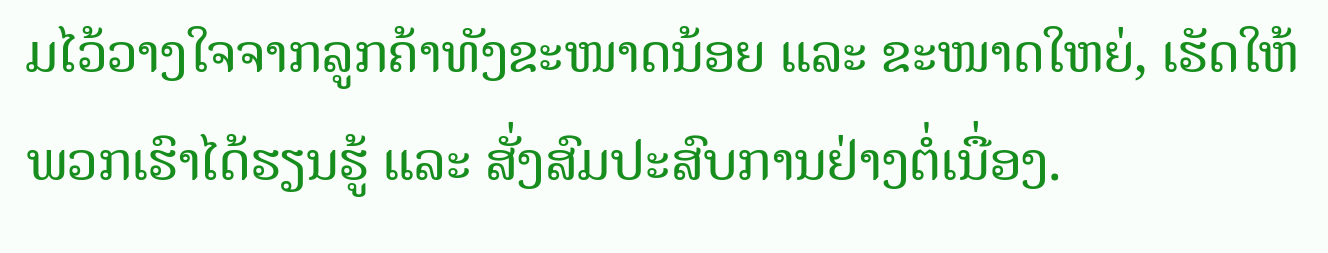ມໄວ້ວາງໃຈຈາກລູກຄ້າທັງຂະໜາດນ້ອຍ ແລະ ຂະໜາດໃຫຍ່, ເຮັດໃຫ້ພວກເຮົາໄດ້ຮຽນຮູ້ ແລະ ສັ່ງສົມປະສົບການຢ່າງຕໍ່ເນື່ອງ.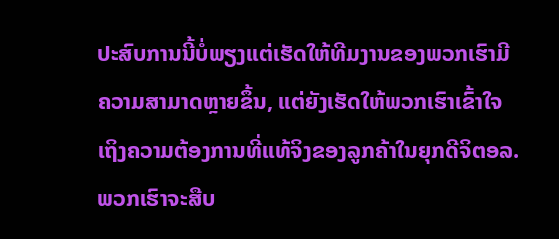ປະສົບການນີ້ບໍ່ພຽງແຕ່ເຮັດໃຫ້ທີມງານຂອງພວກເຮົາມີຄວາມສາມາດຫຼາຍຂຶ້ນ, ແຕ່ຍັງເຮັດໃຫ້ພວກເຮົາເຂົ້າໃຈເຖິງຄວາມຕ້ອງການທີ່ແທ້ຈິງຂອງລູກຄ້າໃນຍຸກດີຈິຕອລ.
ພວກເຮົາຈະສືບ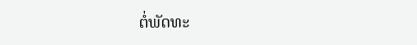ຕໍ່ພັດທະ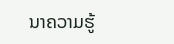ນາຄວາມຮູ້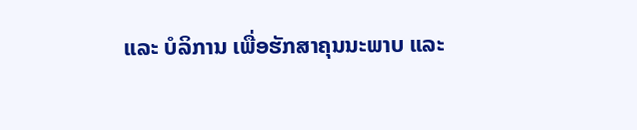ແລະ ບໍລິການ ເພື່ອຮັກສາຄຸນນະພາບ ແລະ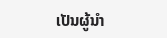ເປັນຜູ້ນໍາ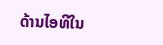ດ້ານໄອທີໃນ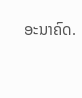ອະນາຄົດ.